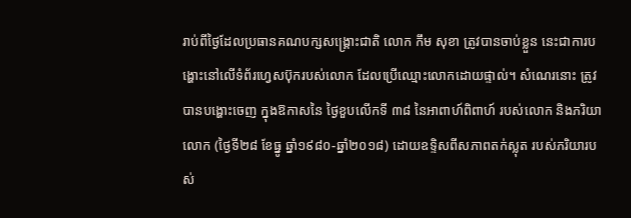រាប់ពីថ្ងៃដែលប្រធានគណបក្សសង្គ្រោះជាតិ លោក កឹម សុខា ត្រូវបានចាប់ខ្លួន នេះជាការបង្ហោះនៅលើទំព័រហ្វេសប៊ុករបស់លោក ដែលប្រើឈ្មោះលោកដោយផ្ទាល់។ សំណេរនោះ ត្រូវបានបង្ហោះចេញ ក្នុងឱកាសនៃ ថ្ងៃខួបលើកទី ៣៨ នៃអាពាហ៍ពិពាហ៍ របស់លោក និងភរិយាលោក (ថ្ងៃទី២៨ ខែធ្នូ ឆ្នាំ១៩៨០-ឆ្នាំ២០១៨) ដោយឧទ្ទិសពីសភាពតក់ស្លុត របស់ភរិយារបស់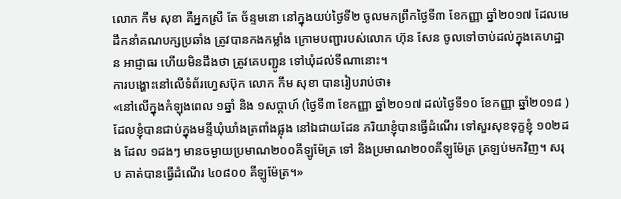លោក កឹម សុខា គឺអ្នកស្រី តែ ច័ន្ទមនោ នៅក្នុងយប់ថ្ងៃទី២ ចូលមកព្រឹកថ្ងៃទី៣ ខែកញ្ញា ឆ្នាំ២០១៧ ដែលមេដឹកនាំគណបក្សប្រឆាំង ត្រូវបានកងកម្លាំង ក្រោមបញ្ជារបស់លោក ហ៊ុន សែន ចូលទៅចាប់ដល់ក្នុងគេហដ្ឋាន អាជ្ញាធរ ហើយមិនដឹងថា ត្រូវគេបញ្ជូន ទៅឃុំដល់ទីណានោះ។
ការបង្ហោះនៅលើទំព័រហ្វេសប៊ុក លោក កឹម សុខា បានរៀបរាប់ថា៖
«នៅលើក្នុងកំឡុងពេល ១ឆ្នាំ និង ១សប្តាហ៍ (ថ្ងៃទី៣ ខែកញ្ញា ឆ្នាំ២០១៧ ដល់ថ្ងៃទី១០ ខែកញ្ញា ឆ្នាំ២០១៨ ) ដែលខ្ញុំបានជាប់ក្នុងមន្ទីឃុំឃាំងត្រពាំងផ្លុង នៅឯជាយដែន ភរិយាខ្ញុំបានធ្វេីដំណេីរ ទៅសួរសុខទុក្ខខ្ញុំ ១០២ដង ដែល ១ដងៗ មានចម្ងាយប្រមាណ២០០គីឡូម៉ែត្រ ទៅ និងប្រមាណ២០០គីឡូម៉ែត្រ ត្រឡប់មកវិញ។ សរុប គាត់បានធ្វេីដំណេីរ ៤០៨០០ គីឡូម៉ែត្រ។»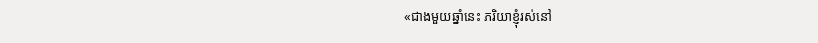«ជាងមួយឆ្នាំនេះ ភរិយាខ្ញុំរស់នៅ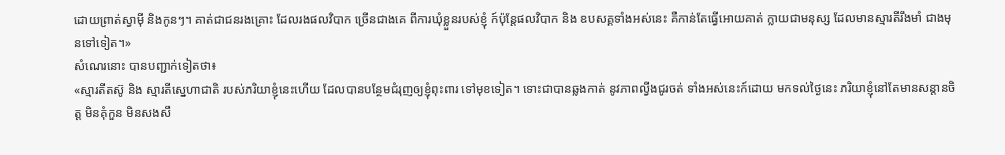ដេាយព្រាត់ស្វាមុី និងកូនៗ។ គាត់ជាជនរងគ្រេាះ ដែលរងផលវិបាក ច្រេីនជាងគេ ពីការឃុំខ្លួនរបស់ខ្ញុំ ក៍ប៉ុន្តែផលវិបាក និង ឧបសគ្គទាំងអស់នេះ គឺកាន់តែធ្វេីអេាយគាត់ ក្លាយជាមនុស្ស ដែលមានស្មារតីរឹងមាំ ជាងមុនទៅទៀត។»
សំណេរនោះ បានបញ្ជាក់ទៀតថា៖
«ស្មារតីតស៊ូ និង ស្មារតីស្នេហាជាតិ របស់ភរិយាខ្ញុំនេះហេីយ ដែលបានបន្ថែមជំរុញឲ្យខ្ញុំពុះពារ ទៅមុខទៀត។ ទេាះជាបានឆ្លងកាត់ នូវភាពល្វីងជូរចត់ ទាំងអស់នេះក៍ដេាយ មកទល់ថ្ងៃនេះ ភរិយាខ្ញុំនៅតែមានសន្តានចិត្ត មិនគុំកួន មិនសងសឹ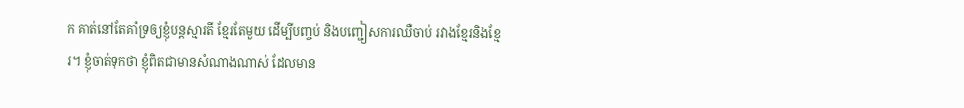ក គាត់នៅតែគាំទ្រឲ្យខ្ញុំបន្តស្មារតី ខ្មែរតែមួយ ដេីម្បីបញ្ចប់ និងបញ្ជៀសការឈឺចាប់ រវាងខ្មែរនិងខ្មែរ។ ខ្ញុំចាត់ទុកថា ខ្ញុំពិតជាមានសំណាងណាស់ ដែលមាន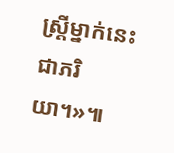ស្ត្រីម្នាក់នេះ ជាភរិយា។»៕